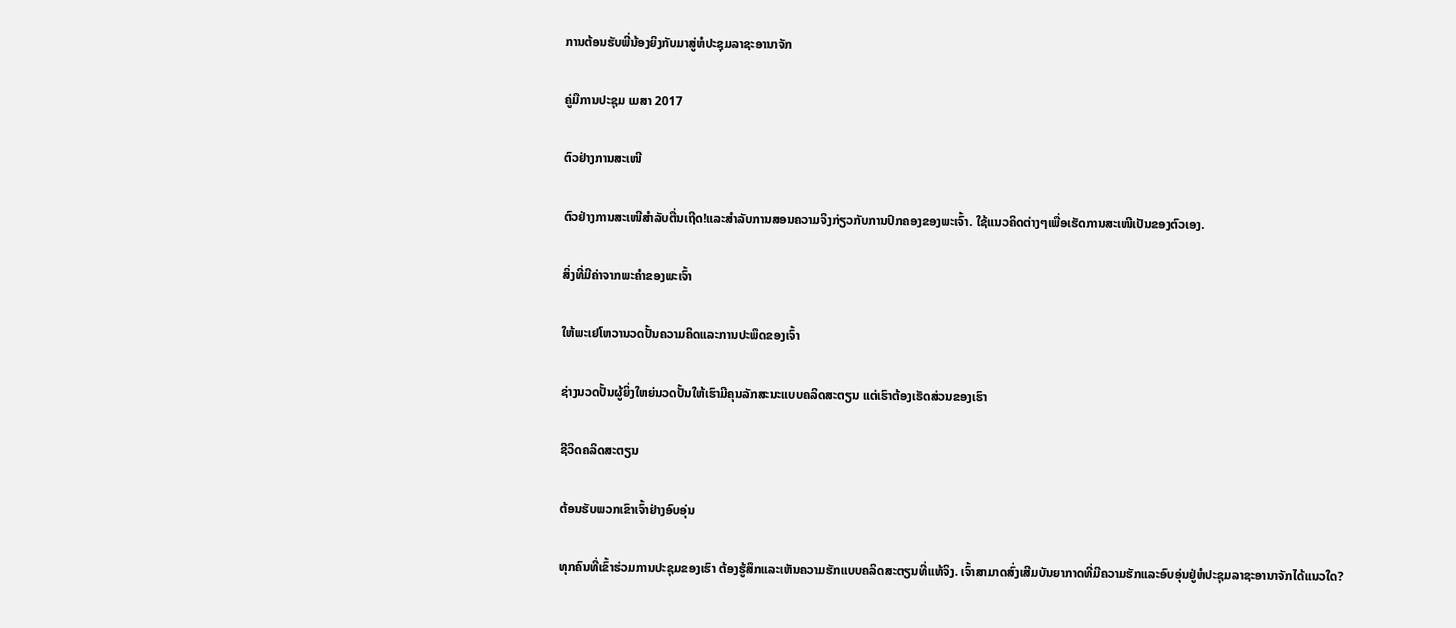ການຕ້ອນຮັບພີ່ນ້ອງຍິງກັບມາສູ່ຫໍປະຊຸມລາຊະອານາຈັກ

ຄູ່ມືການປະຊຸມ ເມສາ 2017

ຕົວຢ່າງການສະເໜີ

ຕົວຢ່າງການສະເໜີສຳລັບຕື່ນເຖີດ!ແລະສຳລັບການສອນຄວາມຈິງກ່ຽວກັບການປົກຄອງຂອງພະເຈົ້າ. ໃຊ້ແນວຄິດຕ່າງໆເພື່ອເຮັດການສະເໜີເປັນຂອງຕົວເອງ.

ສິ່ງທີ່ມີຄ່າຈາກພະຄຳຂອງພະເຈົ້າ

ໃຫ້ພະເຢໂຫວານວດປັ້ນຄວາມຄິດແລະການປະພຶດຂອງເຈົ້າ

ຊ່າງນວດປັ້ນຜູ້ຍິ່ງໃຫຍ່ນວດປັ້ນໃຫ້ເຮົາມີຄຸນລັກສະນະແບບຄລິດສະຕຽນ ແຕ່ເຮົາຕ້ອງເຮັດສ່ວນຂອງເຮົາ

ຊີວິດຄລິດສະຕຽນ

ຕ້ອນຮັບພວກເຂົາເຈົ້າຢ່າງອົບອຸ່ນ

ທຸກຄົນທີ່ເຂົ້າຮ່ວມການປະຊຸມຂອງເຮົາ ຕ້ອງຮູ້ສຶກແລະເຫັນຄວາມຮັກແບບຄລິດສະຕຽນທີ່ແທ້ຈິງ. ເຈົ້າສາມາດສົ່ງເສີມບັນຍາກາດທີ່ມີຄວາມຮັກແລະອົບອຸ່ນຢູ່ຫໍປະຊຸມລາຊະອານາຈັກໄດ້ແນວໃດ?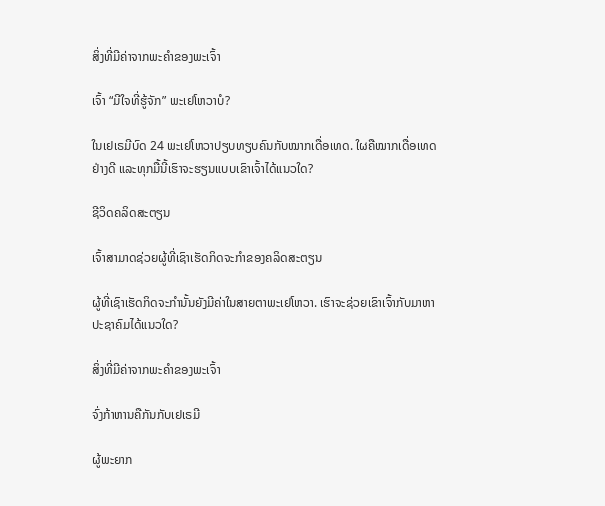ສິ່ງທີ່ມີຄ່າຈາກພະຄຳຂອງພະເຈົ້າ

ເຈົ້າ “ມີໃຈທີ່ຮູ້ຈັກ” ພະເຢໂຫວາບໍ?

ໃນເຢເຣມີບົດ 24 ພະເຢໂຫວາປຽບທຽບຄົນກັບໝາກເດື່ອເທດ. ໃຜຄືໝາກເດື່ອເທດຢ່າງດີ ແລະທຸກມື້ນີ້ເຮົາຈະຮຽນແບບເຂົາເຈົ້າໄດ້ແນວໃດ?

ຊີວິດຄລິດສະຕຽນ

ເຈົ້າສາມາດຊ່ວຍຜູ້ທີ່ເຊົາເຮັດກິດຈະກຳຂອງຄລິດສະຕຽນ

ຜູ້ທີ່ເຊົາເຮັດກິດຈະກຳນັ້ນຍັງມີຄ່າໃນສາຍຕາພະເຢໂຫວາ. ເຮົາຈະຊ່ວຍເຂົາເຈົ້າກັບມາຫາປະຊາຄົມໄດ້ແນວໃດ?

ສິ່ງທີ່ມີຄ່າຈາກພະຄຳຂອງພະເຈົ້າ

ຈົ່ງກ້າຫານຄືກັນກັບເຢເຣມີ

ຜູ້ພະຍາກ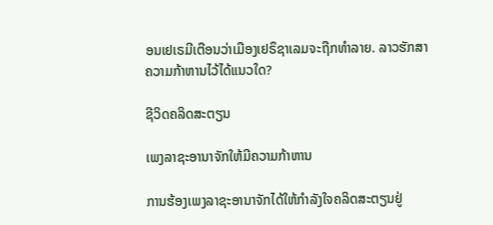ອນເຢເຣມີເຕືອນວ່າເມືອງເຢຣຶຊາເລມຈະຖືກທຳລາຍ. ລາວຮັກສາຄວາມກ້າຫານໄວ້ໄດ້ແນວໃດ?

ຊີວິດຄລິດສະຕຽນ

ເພງລາຊະອານາຈັກໃຫ້ມີຄວາມກ້າຫານ

ການຮ້ອງເພງລາຊະອານາຈັກໄດ້ໃຫ້ກຳລັງໃຈຄລິດສະຕຽນຢູ່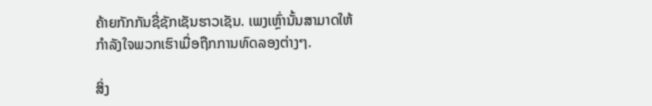ຄ້າຍກັກກັນຊື່ຊັກເຊັນຮາວເຊັນ. ເພງເຫຼົ່ານັ້ນສາມາດໃຫ້ກຳລັງໃຈພວກເຮົາເມື່ອຖືກການທົດລອງຕ່າງໆ.

ສິ່ງ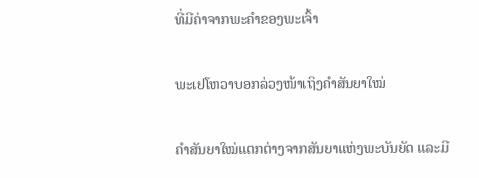ທີ່ມີຄ່າຈາກພະຄຳຂອງພະເຈົ້າ

ພະເຢໂຫວາບອກລ່ວງໜ້າເຖິງຄຳສັນຍາໃໝ່

ຄຳສັນຍາໃໝ່ແຕກຕ່າງຈາກສັນຍາແຫ່ງພະບັນຍັດ ແລະມີ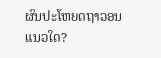ຜົນປະໂຫຍດຖາວອນແນວໃດ?